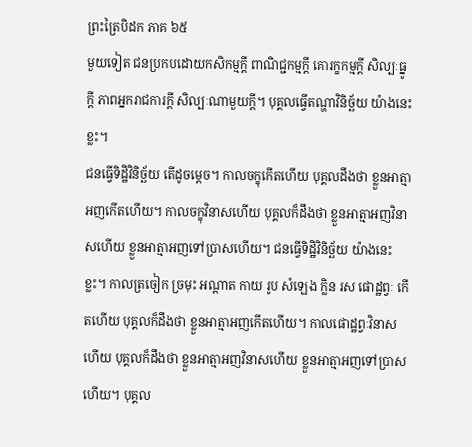ព្រះត្រៃបិដក ភាគ ៦៥
មួយទៀត ជនប្រកបដោយកសិកម្មក្តី ពាណិជ្ជកម្មក្តី គោរក្ខកម្មក្តី សិល្បៈធ្នូក្តី ភាពអ្នករាជការក្តី សិល្បៈណាមួយក្តី។ បុគ្គលធ្វើតណ្ហាវិនិច្ឆ័យ យ៉ាងនេះខ្លះ។
ជនធ្វើទិដ្ឋិវិនិច្ឆ័យ តើដូចម្តេច។ កាលចក្ខុកើតហើយ បុគ្គលដឹងថា ខ្លួនអាត្មាអញកើតហើយ។ កាលចក្ខុវិនាសហើយ បុគ្គលក៏ដឹងថា ខ្លួនអាត្មាអញវិនាសហើយ ខ្លួនអាត្មាអញទៅប្រាសហើយ។ ជនធ្វើទិដ្ឋិវិនិច្ឆ័យ យ៉ាងនេះខ្លះ។ កាលត្រចៀក ច្រមុះ អណ្តាត កាយ រូប សំឡេង ក្លិន រស ផោដ្ឋព្វៈ កើតហើយ បុគ្គលក៏ដឹងថា ខ្លួនអាត្មាអញកើតហើយ។ កាលផោដ្ឋព្វៈវិនាសហើយ បុគ្គលក៏ដឹងថា ខ្លួនអាត្មាអញវិនាសហើយ ខ្លួនអាត្មាអញទៅប្រាសហើយ។ បុគ្គល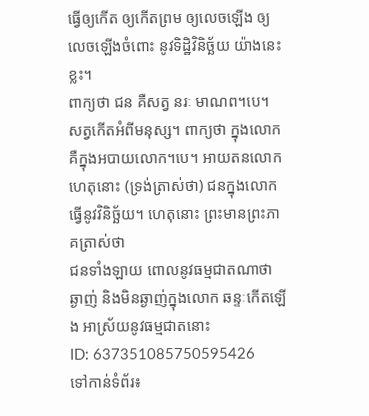ធ្វើឲ្យកើត ឲ្យកើតព្រម ឲ្យលេចឡើង ឲ្យលេចឡើងចំពោះ នូវទិដ្ឋិវិនិច្ឆ័យ យ៉ាងនេះខ្លះ។
ពាក្យថា ជន គឺសត្វ នរៈ មាណព។បេ។ សត្វកើតអំពីមនុស្ស។ ពាក្យថា ក្នុងលោក គឺក្នុងអបាយលោក។បេ។ អាយតនលោក ហេតុនោះ (ទ្រង់ត្រាស់ថា) ជនក្នុងលោក ធ្វើនូវវិនិច្ឆ័យ។ ហេតុនោះ ព្រះមានព្រះភាគត្រាស់ថា
ជនទាំងឡាយ ពោលនូវធម្មជាតណាថា ឆ្ងាញ់ និងមិនឆ្ងាញ់ក្នុងលោក ឆន្ទៈកើតឡើង អាស្រ័យនូវធម្មជាតនោះ
ID: 637351085750595426
ទៅកាន់ទំព័រ៖